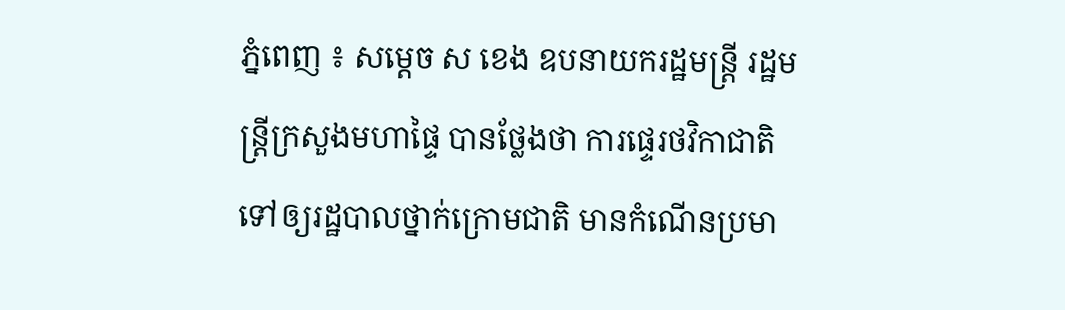ភ្នំពេញ ៖ សម្ដេច ស ខេង ឧបនាយករដ្ឋមន្ដ្រី រដ្ឋមន្ដ្រីក្រសួងមហាផ្ទៃ បានថ្លែងថា ការផ្ទេរថវិកាជាតិទៅឲ្យរដ្ឋបាលថ្នាក់ក្រោមជាតិ មានកំណើនប្រមា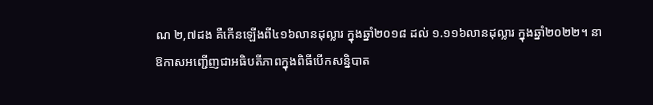ណ ២,៧ដង គឺកើនឡើងពី៤១៦លានដុល្លារ ក្នុងឆ្នាំ២០១៨ ដល់ ១.១១៦លានដុល្លារ ក្នុងឆ្នាំ២០២២។ នាឱកាសអញ្ជើញជាអធិបតីភាពក្នុងពិធីបើកសន្និបាត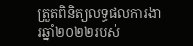ត្រួតពិនិត្យលទ្ធផលការងារឆ្នាំ២០២២របស់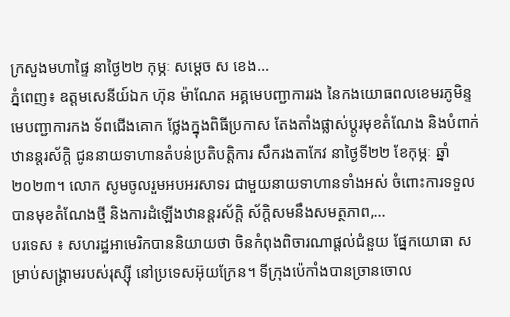ក្រសួងមហាផ្ទៃ នាថ្ងៃ២២ កុម្ភៈ សម្ដេច ស ខេង...
ភ្នំពេញ៖ ឧត្តមសេនីយ៍ឯក ហ៊ុន ម៉ាណែត អគ្គមេបញ្ជាការរង នៃកងយោធពលខេមរភូមិន្ទ មេបញ្ជាការកង ទ័ពជើងគោក ថ្លែងក្នុងពិធីប្រកាស តែងតាំងផ្លាស់ប្តូរមុខតំណែង និងបំពាក់ឋានន្តរស័ក្តិ ជូននាយទាហានតំបន់ប្រតិបត្តិការ សឹករងតាកែវ នាថ្ងៃទី២២ ខែកុម្ភៈ ឆ្នាំ២០២៣។ លោក សូមចូលរួមអបអរសាទរ ជាមួយនាយទាហានទាំងអស់ ចំពោះការទទួលបានមុខតំណែងថ្មី និងការដំឡើងឋានន្តរស័ក្តិ ស័ក្តិសមនឹងសមត្ថភាព,...
បរទេស ៖ សហរដ្ឋអាមេរិកបាននិយាយថា ចិនកំពុងពិចារណាផ្តល់ជំនួយ ផ្នែកយោធា សម្រាប់សង្គ្រាមរបស់រុស្ស៊ី នៅប្រទេសអ៊ុយក្រែន។ ទីក្រុងប៉េកាំងបានច្រានចោល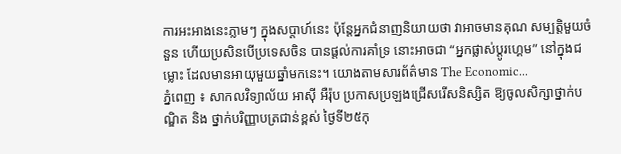ការអះអាងនេះភ្លាមៗ ក្នុងសប្តាហ៍នេះ ប៉ុន្តែអ្នកជំនាញនិយាយថា វាអាចមានគុណ សម្បត្តិមួយចំនួន ហើយប្រសិនបើប្រទេសចិន បានផ្តល់ការគាំទ្រ នោះអាចជា “អ្នកផ្លាស់ប្តូរហ្គេម” នៅក្នុងជម្លោះ ដែលមានអាយុមួយឆ្នាំមកនេះ។ យោងតាមសារព័ត៌មាន The Economic...
ភ្នំពេញ ៖ សាកលវិទ្យាល័យ អាស៊ី អឺរ៉ុប ប្រកាសប្រឡងជ្រើសរើសនិស្សិត ឱ្យចូលសិក្សាថ្នាក់បណ្ឌិត និង ថ្នាក់បរិញ្ញាបត្រជាន់ខ្ពស់ ថ្ងៃទី២៥កុ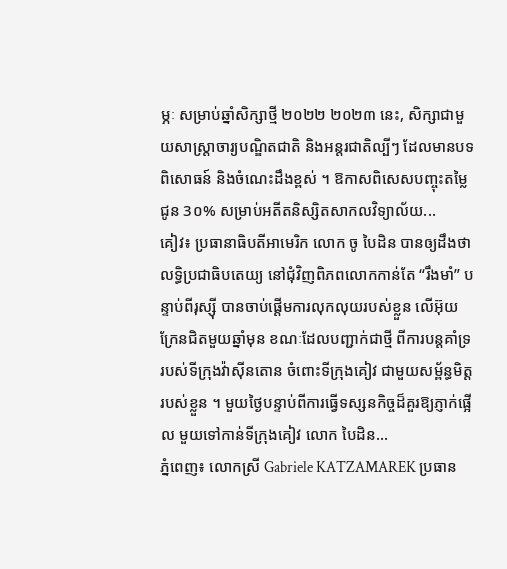ម្ភៈ សម្រាប់ឆ្នាំសិក្សាថ្មី ២០២២ ២០២៣ នេះ, សិក្សាជាមួយសាស្រ្តាចារ្យបណ្ឌិតជាតិ និងអន្តរជាតិល្បីៗ ដែលមានបទពិសោធន៍ និងចំណេះដឹងខ្ពស់ ។ ឱកាសពិសេសបញ្ចុះតម្លៃជូន 3០% សម្រាប់អតីតនិស្សិតសាកលវិទ្យាល័យ...
គៀវ៖ ប្រធានាធិបតីអាមេរិក លោក ចូ បៃដិន បានឲ្យដឹងថា លទ្ធិប្រជាធិបតេយ្យ នៅជុំវិញពិភពលោកកាន់តែ “រឹងមាំ” បន្ទាប់ពីរុស្ស៊ី បានចាប់ផ្តើមការលុកលុយរបស់ខ្លួន លើអ៊ុយក្រែនជិតមួយឆ្នាំមុន ខណៈដែលបញ្ជាក់ជាថ្មី ពីការបន្តគាំទ្រ របស់ទីក្រុងវ៉ាស៊ីនតោន ចំពោះទីក្រុងគៀវ ជាមួយសម្ព័ន្ធមិត្តរបស់ខ្លួន ។ មួយថ្ងៃបន្ទាប់ពីការធ្វើទស្សនកិច្ចដ៏គួរឱ្យភ្ញាក់ផ្អើល មួយទៅកាន់ទីក្រុងគៀវ លោក បៃដិន...
ភ្នំពេញ៖ លោកស្រី Gabriele KATZAMAREK ប្រធាន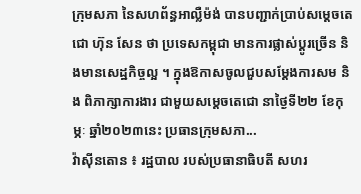ក្រុមសភា នៃសហព័ន្ធអាល្លឺម៉ង់ បានបញ្ជាក់ប្រាប់សម្ដេចតេជោ ហ៊ុន សែន ថា ប្រទេសកម្ពុជា មានការផ្លាស់ប្ដូរច្រើន និងមានសេដ្ឋកិច្ចល្អ ។ ក្នុងឱកាសចូលជួបសម្តែងការសម និង ពិភាក្សាការងារ ជាមួយសម្តេចតេជោ នាថ្ងៃទី២២ ខែកុម្ភៈ ឆ្នាំ២០២៣នេះ ប្រធានក្រុមសភា...
វ៉ាស៊ីនតោន ៖ រដ្ឋបាល របស់ប្រធានាធិបតី សហរ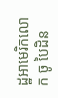ដ្ឋអាមេរិកលោក ចូ បៃដិន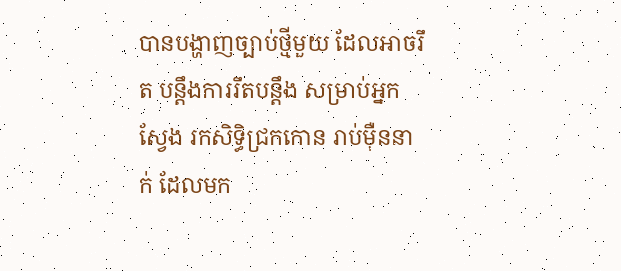បានបង្ហាញច្បាប់ថ្មីមួយ ដែលអាចរឹត បន្តឹងការរឹតបន្តឹង សម្រាប់អ្នកស្វែង រកសិទ្ធិជ្រកកោន រាប់ម៉ឺននាក់ ដែលមក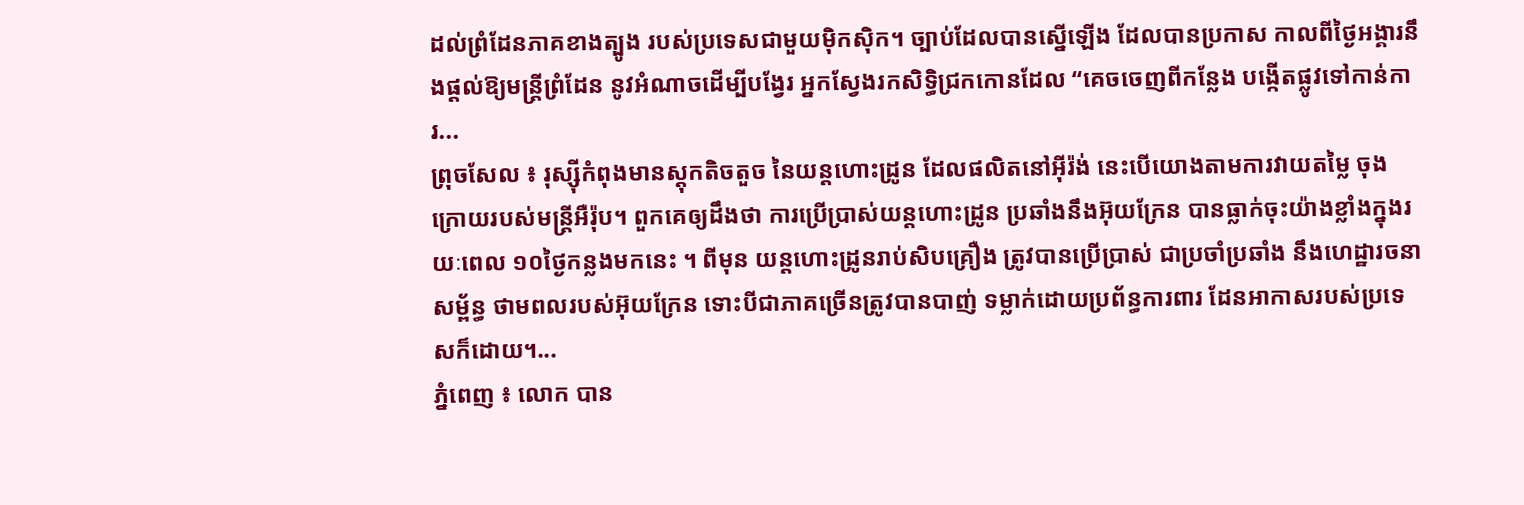ដល់ព្រំដែនភាគខាងត្បូង របស់ប្រទេសជាមួយម៉ិកស៊ិក។ ច្បាប់ដែលបានស្នើឡើង ដែលបានប្រកាស កាលពីថ្ងៃអង្គារនឹងផ្តល់ឱ្យមន្ត្រីព្រំដែន នូវអំណាចដើម្បីបង្វែរ អ្នកស្វែងរកសិទ្ធិជ្រកកោនដែល “គេចចេញពីកន្លែង បង្កើតផ្លូវទៅកាន់ការ...
ព្រុចសែល ៖ រុស្ស៊ីកំពុងមានស្តុកតិចតួច នៃយន្តហោះដ្រូន ដែលផលិតនៅអ៊ីរ៉ង់ នេះបើយោងតាមការវាយតម្លៃ ចុងក្រោយរបស់មន្ត្រីអឺរ៉ុប។ ពួកគេឲ្យដឹងថា ការប្រើប្រាស់យន្តហោះដ្រូន ប្រឆាំងនឹងអ៊ុយក្រែន បានធ្លាក់ចុះយ៉ាងខ្លាំងក្នុងរយៈពេល ១០ថ្ងៃកន្លងមកនេះ ។ ពីមុន យន្តហោះដ្រូនរាប់សិបគ្រឿង ត្រូវបានប្រើប្រាស់ ជាប្រចាំប្រឆាំង នឹងហេដ្ឋារចនាសម្ព័ន្ធ ថាមពលរបស់អ៊ុយក្រែន ទោះបីជាភាគច្រើនត្រូវបានបាញ់ ទម្លាក់ដោយប្រព័ន្ធការពារ ដែនអាកាសរបស់ប្រទេសក៏ដោយ។...
ភ្នំពេញ ៖ លោក បាន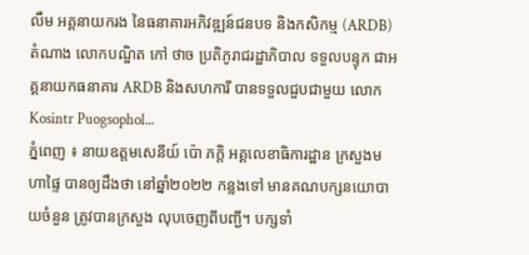លឹម អគ្គនាយករង នៃធនាគារអភិវឌ្ឍន៍ជនបទ និងកសិកម្ម (ARDB) តំណាង លោកបណ្ឌិត កៅ ថាច ប្រតិភូរាជរដ្ឋាភិបាល ទទួលបន្ទុក ជាអគ្គនាយកធនាគារ ARDB និងសហការី បានទទួលជួបជាមួយ លោក Kosintr Puogsophol...
ភ្នំពេញ ៖ នាយឧត្តមសេនីយ៍ ប៉ោ ភក្តិ អគ្គលេខាធិការដ្ឋាន ក្រសួងមហាផ្ទៃ បានឲ្យដឹងថា នៅឆ្នាំ២០២២ កន្លងទៅ មានគណបក្សនយោបាយចំនួន ត្រូវបានក្រសួង លុបចេញពីបញ្ជី។ បក្សទាំ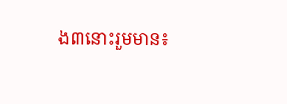ង៣នោះរួមមាន៖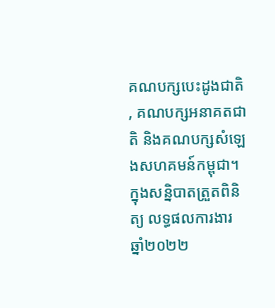គណបក្សបេះដូងជាតិ , គណបក្សអនាគតជាតិ និងគណបក្សសំឡេងសហគមន៍កម្ពុជា។ ក្នុងសន្និបាតត្រួតពិនិត្យ លទ្ធផលការងារ ឆ្នាំ២០២២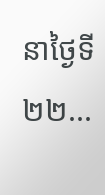នាថ្ងៃទី២២...